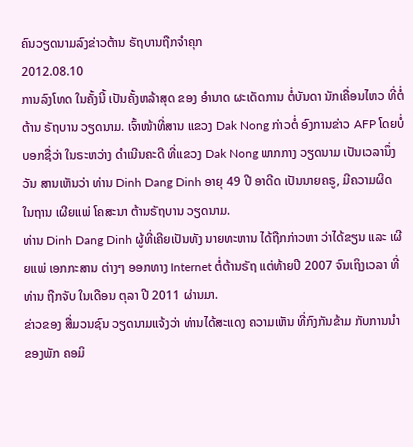ຄົນວຽດນາມລົງຂ່າວຕ້ານ ຣັຖບານຖືກຈໍາຄຸກ
2012.08.10
ການລົງໂທດ ໃນຄັ້ງນີ້ ເປັນຄັ້ງຫລ້າສຸດ ຂອງ ອໍານາດ ຜະເດັດການ ຕໍ່ບັນດາ ນັກເຄື່ອນໄຫວ ທີ່ຕໍ່ຕ້ານ ຣັຖບານ ວຽດນາມ. ເຈົ້າໜ້າທີ່ສານ ແຂວງ Dak Nong ກ່າວຕໍ່ ອົງການຂ່າວ AFP ໂດຍບໍ່ ບອກຊື່ວ່າ ໃນຣະຫວ່າງ ດໍາເນີນຄະດີ ທີ່ແຂວງ Dak Nong ພາກກາງ ວຽດນາມ ເປັນເວລານຶ່ງວັນ ສານເຫັນວ່າ ທ່ານ Dinh Dang Dinh ອາຍຸ 49 ປີ ອາດີດ ເປັນນາຍຄຣູ, ມີຄວາມຜິດ ໃນຖານ ເຜີຍແພ່ ໂຄສະນາ ຕ້ານຣັຖບານ ວຽດນາມ.
ທ່ານ Dinh Dang Dinh ຜູ້ທີ່ເຄີຍເປັນທັງ ນາຍທະຫານ ໄດ້ຖືກກ່າວຫາ ວ່າໄດ້ຂຽນ ແລະ ເຜີຍແພ່ ເອກກະສານ ຕ່າງໆ ອອກທາງ Internet ຕໍ່ຕ້ານຣັຖ ແຕ່ທ້າຍປີ 2007 ຈົນເຖິງເວລາ ທີ່ທ່ານ ຖືກຈັບ ໃນເດືອນ ຕຸລາ ປີ 2011 ຜ່ານມາ.
ຂ່າວຂອງ ສື່ມວນຊົນ ວຽດນາມແຈ້ງວ່າ ທ່ານໄດ້ສະແດງ ຄວາມເຫັນ ທີ່ກົງກັນຂ້າມ ກັບການນໍາ ຂອງພັກ ຄອມິ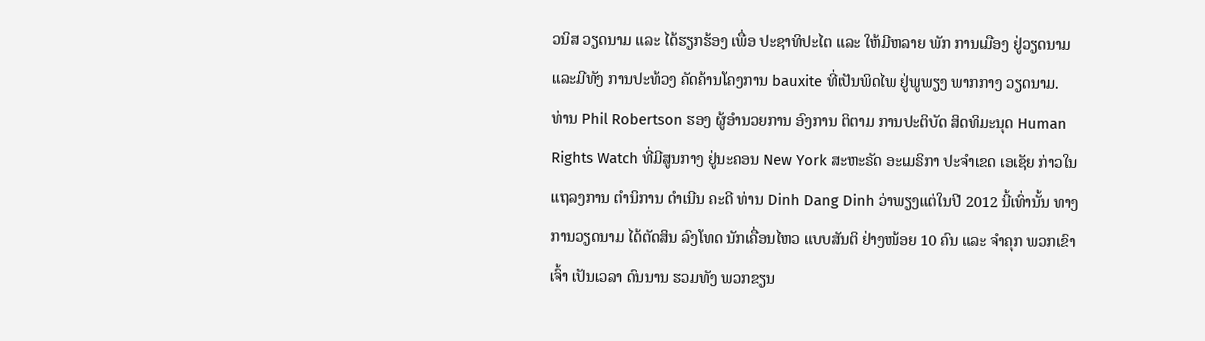ວນິສ ວຽດນາມ ແລະ ໄດ້ຮຽກຮ້ອງ ເພື່ອ ປະຊາທິປະໄຕ ແລະ ໃຫ້ມີຫລາຍ ພັກ ການເມືອງ ຢູ່ວຽດນາມ ແລະມີທັງ ການປະທ້ວງ ຄັດຄ້ານໂຄງການ bauxite ທີ່ເປັນພິດໄພ ຢູ່ພູພຽງ ພາກກາງ ວຽດນາມ.
ທ່ານ Phil Robertson ຮອງ ຜູ້ອໍານວຍການ ອົງການ ຕິຕາມ ການປະຕິບັດ ສິດທິມະນຸດ Human Rights Watch ທີ່ມີສູນກາງ ຢູ່ນະຄອນ New York ສະຫະຣັດ ອະເມຣິກາ ປະຈໍາເຂດ ເອເຊັຍ ກ່າວໃນແຖລງການ ຕໍານິການ ດໍາເນີນ ຄະດີ ທ່ານ Dinh Dang Dinh ວ່າພຽງແຕ່ໃນປີ 2012 ນີ້ເທົ່ານັ້ນ ທາງການວຽດນາມ ໄດ້ຕັດສິນ ລົງໂທດ ນັກເຄື່ອນໄຫວ ແບບສັນຕິ ຢ່າງໜ້ອຍ 10 ຄົນ ແລະ ຈໍາຄຸກ ພວກເຂົາເຈົ້າ ເປັນເວລາ ດົນນານ ຮວມທັງ ພວກຂຽນ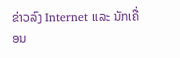ຂ່າວລົງ Internet ແລະ ນັກເຄື່ອນ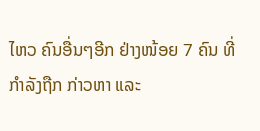ໄຫວ ຄົນອື່ນໆອີກ ຢ່າງໜ້ອຍ 7 ຄົນ ທີ່ກໍາລັງຖືກ ກ່າວຫາ ແລະ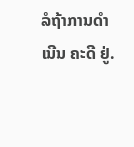ລໍຖ້າການດໍາເນີນ ຄະດີ ຢູ່.